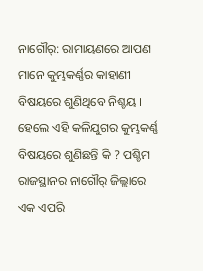ନାଗୌର୍: ରାମାୟଣରେ ଆପଣ ମାନେ କୁମ୍ଭକର୍ଣ୍ଣର କାହାଣୀ ବିଷୟରେ ଶୁଣିଥିବେ ନିଶ୍ଚୟ । ହେଲେ ଏହି କଳିଯୁଗର କୁମ୍ଭକର୍ଣ୍ଣ ବିଷୟରେ ଶୁଣିଛନ୍ତି କି ? ପଶ୍ଚିମ ରାଜସ୍ଥାନର ନାଗୌର୍ ଜିଲ୍ଲାରେ ଏକ ଏପରି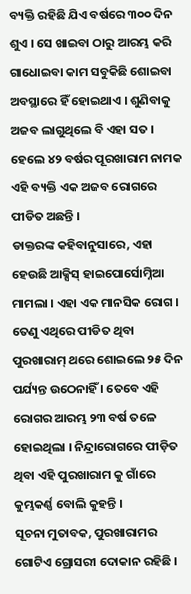ବ୍ୟକ୍ତି ରହିଛି ଯିଏ ବର୍ଷରେ ୩୦୦ ଦିନ ଶୁଏ । ସେ ଖାଇବା ଠାରୁ ଆରମ୍ଭ କରି ଗାଧୋଇବା କାମ ସବୁକିଛି ଶୋଇବା ଅବସ୍ଥାରେ ହିଁ ହୋଇଥାଏ । ଶୁଣିବାକୁ ଅଜବ ଲାଗୁଥିଲେ ବି ଏହା ସତ । ହେଲେ ୪୨ ବର୍ଷର ପୂରଖାରାମ ନାମକ ଏହି ବ୍ୟକ୍ତି ଏକ ଅଜବ ରୋଗରେ ପୀଡିତ ଅଛନ୍ତି ।
ଡାକ୍ତରଙ୍କ କହିବାନୁସାରେ, ଏହା ହେଉଛି ଆକ୍ସିସ୍ ହାଇପୋର୍ସୋମ୍ନିଆ ମାମଲା । ଏହା ଏକ ମାନସିକ ରୋଗ । ତେଣୁ ଏଥିରେ ପୀଡିତ ଥିବା ପୁରଖାରାମ୍ ଥରେ ଶୋଇଲେ ୨୫ ଦିନ ପର୍ଯ୍ୟନ୍ତ ଉଠେନାହିଁ । ତେବେ ଏହି ରୋଗର ଆରମ୍ଭ ୨୩ ବର୍ଷ ତଳେ ହୋଇଥିଲା । ନିନ୍ଦ୍ରାରୋଗରେ ପୀଡ଼ିତ ଥିବା ଏହି ପୁରଖାରାମ କୁ ଗାଁରେ କୁମ୍ଭକର୍ଣ୍ଣ ବୋଲି କୁହନ୍ତି ।
ସୂଚନା ମୁତାବକ, ପୁରଖାରାମର ଗୋଟିଏ ଗ୍ରୋସରୀ ଦୋକାନ ରହିଛି ।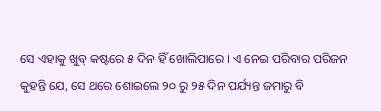ସେ ଏହାକୁ ଖୁବ୍ କଷ୍ଟରେ ୫ ଦିନ ହିଁ ଖୋଲିପାରେ । ଏ ନେଇ ପରିବାର ପରିଜନ କୁହନ୍ତି ଯେ, ସେ ଥରେ ଶୋଇଲେ ୨୦ ରୁ ୨୫ ଦିନ ପର୍ଯ୍ୟନ୍ତ ଜମାରୁ ବି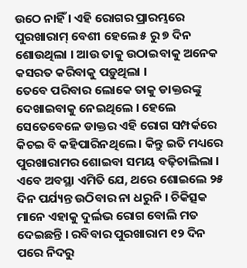ଉଠେ ନାହିଁ । ଏହି ରୋଗର ପ୍ରାରମ୍ଭରେ ପୁରଖାରାମ୍ ବେଶୀ ହେଲେ ୫ ରୁ ୭ ଦିନ ଶୋଉଥିଲା । ଆଉ ତାକୁ ଉଠାଇବାକୁ ଅନେକ କସରତ କରିବାକୁ ପଡ଼ୁଥିଲା ।
ତେବେ ପରିବାର ଲୋକେ ତାକୁ ଡାକ୍ତରଙ୍କୁ ଦେଖାଇବାକୁ ନେଇଥିଲେ । ହେଲେ ସେତେବେଳେ ଡାକ୍ତର ଏହି ରୋଗ ସମ୍ପର୍କରେ କିଚଇ ବି କହିପାରିନଥିଲେ । କିନ୍ତୁ ଇତି ମଧ୍ୟରେ ପୁରଖାରାମର ଶୋଇବା ସମୟ ବଢ଼ିଚାଲିଲା । ଏବେ ଅବସ୍ଥା ଏମିତି ଯେ, ଥରେ ଶୋଇଲେ ୨୫ ଦିନ ପର୍ଯ୍ୟନ୍ତ ଉଠିବାର ନା ଧରୁନି । ଚିକିତ୍ସକ ମାନେ ଏହାକୁ ଦୁର୍ଲଭ ରୋଗ ବୋଲି ମତ ଦେଇଛନ୍ତି । ରବିବାର ପୁରଖାରାମ ୧୨ ଦିନ ପରେ ନିଦରୁ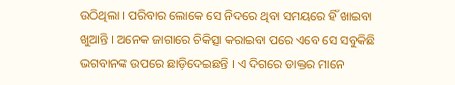ଉଠିଥିଲା । ପରିବାର ଲୋକେ ସେ ନିଦରେ ଥିବା ସମୟରେ ହିଁ ଖାଇବା ଖୁଆନ୍ତି । ଅନେକ ଜାଗାରେ ଚିକିତ୍ସା କରାଇବା ପରେ ଏବେ ସେ ସବୁକିଛି ଭଗବାନଙ୍କ ଉପରେ ଛାଡ଼ିଦେଇଛନ୍ତି । ଏ ଦିଗରେ ଡାକ୍ତର ମାନେ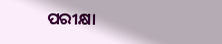ପରୀକ୍ଷା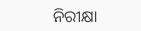ନିରୀକ୍ଷା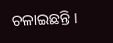ଚଳାଇଛନ୍ତି ।